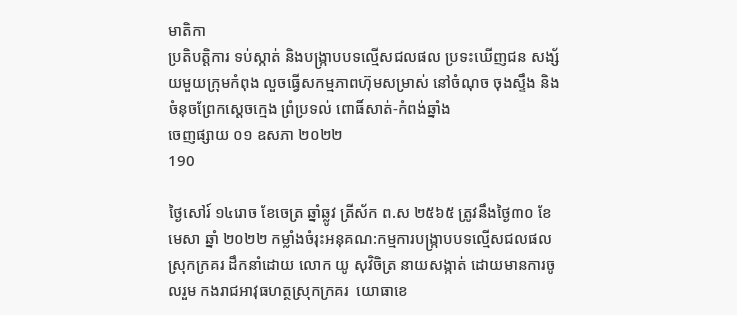មាតិកា
ប្រតិបត្តិការ ទប់ស្កាត់ និងបង្រ្កាបបទល្មើសជលផល ប្រទះឃើញជន សង្ស័យមួយក្រុមកំពុង លួចធ្វើសកម្មភាពហ៊ុមសម្រាស់ នៅចំណុច ចុងស្ទឹង និងចំនុចព្រែកស្ដេចក្មេង ព្រំប្រទល់ ពោធិ៍សាត់-កំពង់ឆ្នាំង
ចេញផ្សាយ ០១ ឧសភា ២០២២
190

ថ្ងៃសៅរ៍ ១៤រោច ខែចេត្រ ឆ្នាំឆ្លូវ ត្រីស័ក ព.ស ២៥៦៥ ត្រូវនឹងថ្ងៃ៣០ ខែមេសា ឆ្នាំ ២០២២ កម្លាំងចំរុះអនុគណ:កម្មការបង្រ្កាបបទល្មើសជលផល ស្រុកក្រគរ ដឹកនាំដោយ លោក យូ សុវិចិត្រ នាយសង្កាត់ ដោយមានការចូលរួម កងរាជអាវុធហត្ថស្រុកក្រគរ  យោធាខេ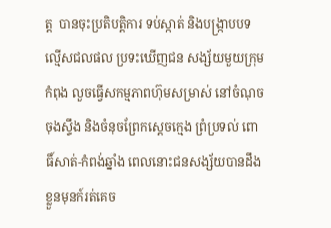ត្ត  បានចុះប្រតិបត្តិការ ទប់ស្កាត់ និងបង្រ្កាបបទល្មើសជលផល ប្រទះឃើញជន សង្ស័យមួយក្រុមកំពុង លួចធ្វើសកម្មភាពហ៊ុមសម្រាស់ នៅចំណុច ចុងស្ទឹង និងចំនុចព្រែកស្ដេចក្មេង ព្រំប្រទល់ ពោធិ៍សាត់-កំពង់ឆ្នាំង ពេលនោះជនសង្ស័យបានដឹងខ្លួនមុនក៍រត់គេច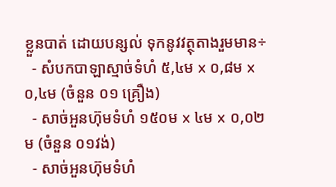ខ្លួនបាត់ ដោយបន្សល់ ទុកនូវវត្ថុតាងរួមមាន÷
  - សំបកបាឡាស្មាច់ទំហំ ៥,៤ម x ០,៨ម x ០,៤ម (ចំនួន ០១ គ្រឿង)
  - សាច់អួនហ៊ុមទំហំ ១៥០ម x ៤ម x ០,០២ម (ចំនួន ០១វង់)
  - សាច់អួនហ៊ុមទំហំ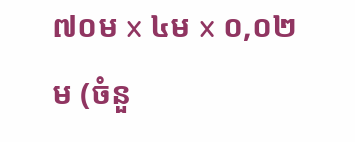៧០ម x ៤ម x ០,០២ម (ចំនួ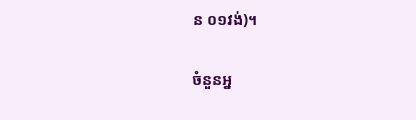ន ០១វង់)។

ចំនួនអ្ន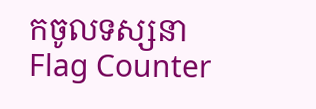កចូលទស្សនា
Flag Counter